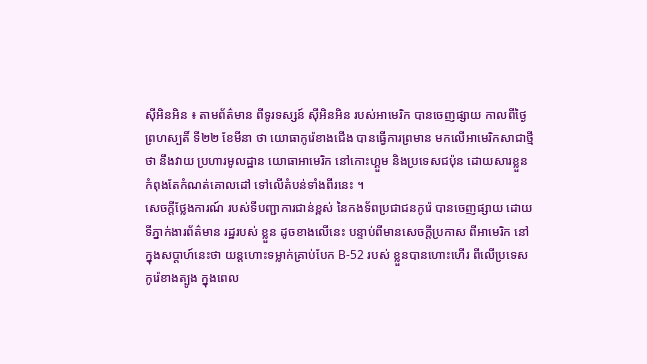ស៊ីអិនអិន ៖ តាមព័ត៌មាន ពីទូរទស្សន៍ ស៊ីអិនអិន របស់អាមេរិក បានចេញផ្សាយ កាលពីថ្ងៃ
ព្រហស្បតិ៍ ទី២២ ខែមីនា ថា យោធាកូរ៉េខាងជើង បានធ្វើការព្រមាន មកលើអាមេរិកសាជាថ្មី
ថា នឹងវាយ ប្រហារមូលដ្ឋាន យោធាអាមេរិក នៅកោះហ្គួម និងប្រទេសជប៉ុន ដោយសារខ្លួន
កំពុងតែកំណត់គោលដៅ ទៅលើតំបន់ទាំងពីរនេះ ។
សេចក្តីថ្លែងការណ៍ របស់ទីបញ្ជាការជាន់ខ្ពស់ នៃកងទ័ពប្រជាជនកូរ៉េ បានចេញផ្សាយ ដោយ
ទីភ្នាក់ងារព័ត៌មាន រដ្ឋរបស់ ខ្លួន ដូចខាងលើនេះ បន្ទាប់ពីមានសេចក្តីប្រកាស ពីអាមេរិក នៅ
ក្នុងសប្តាហ៍នេះថា យន្តហោះទម្លាក់គ្រាប់បែក B-52 របស់ ខ្លួនបានហោះហើរ ពីលើប្រទេស
កូរ៉េខាងត្បូង ក្នុងពេល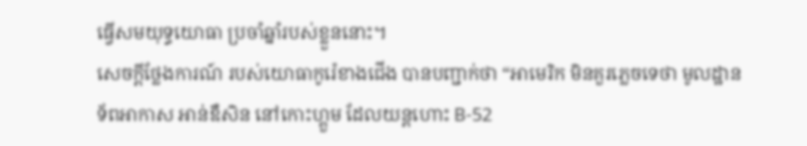ធ្វើសមយុទ្ធយោធា ប្រចាំឆ្នាំរបស់ខ្លួននោះ។
សេចក្តីថ្លែងការណ៍ របស់យោធាកូរ៉េខាងជើង បានបញ្ជាក់ថា “អាមេរិក មិនគួរភ្លេចទេថា មូលដ្ឋាន
ទ័ពអាកាស អាន់ឌឺសិន នៅកោះហ្គួម ដែលយន្តហោះ B-52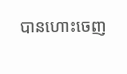បានហោះចេញ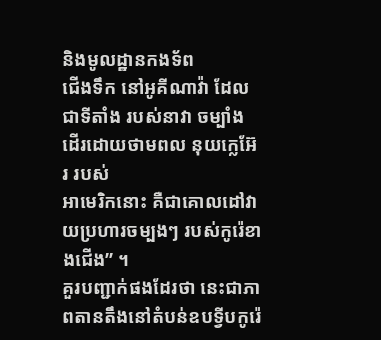និងមូលដ្ឋានកងទ័ព
ជើងទឹក នៅអូគីណាវ៉ា ដែលជាទីតាំង របស់នាវា ចម្បាំង ដើរដោយថាមពល នុយក្លេអ៊ែរ របស់
អាមេរិកនោះ គឺជាគោលដៅវាយប្រហារចម្បងៗ របស់កូរ៉េខាងជើង” ។
គួរបញ្ជាក់ផងដែរថា នេះជាភាពតានតឹងនៅតំបន់ឧបទ្វីបកូរ៉េ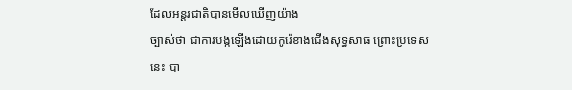ដែលអន្តរជាតិបានមើលឃើញយ៉ាង
ច្បាស់ថា ជាការបង្កឡើងដោយកូរ៉េខាងជើងសុទ្ធសាធ ព្រោះប្រទេសនេះ បា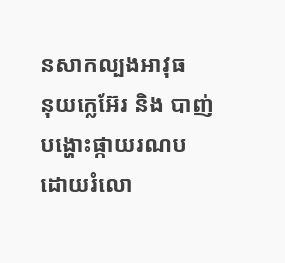នសាកល្បងអាវុធ
នុយក្លេអ៊ែរ និង បាញ់បង្ហោះផ្កាយរណប ដោយរំលោ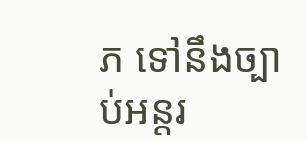ភ ទៅនឹងច្បាប់អន្តរ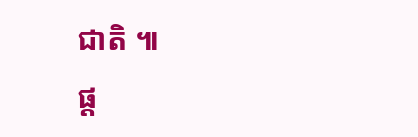ជាតិ ៕
ផ្ត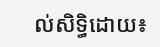ល់សិទ្ធិដោយ៖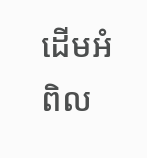ដើមអំពិល